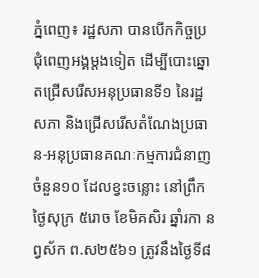ភ្នំពេញ៖ រដ្ឋសភា បានបើកកិច្ចប្រជុំពេញអង្គម្តងទៀត ដើម្បីបោះឆ្នោតជ្រើសរើសអនុប្រធានទី១ នៃរដ្ឋសភា និងជ្រើសរើសតំណែងប្រធាន-អនុប្រធានគណៈកម្មការជំនាញចំនួន១០ ដែលខ្វះចន្លោះ នៅព្រឹក ថ្ងៃសុក្រ ៥រោច ខែមិគសិរ ឆ្នាំរកា នព្វស័ក ព.ស២៥៦១ ត្រូវនឹងថ្ងៃទី៨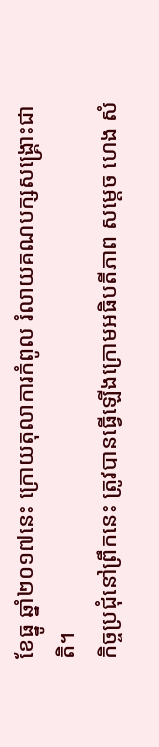ខែធ្នូ ឆ្នាំ២០១៧នេះ ក្រោយតុលាការកំពូល រំលាយគណបក្សសង្រ្គោះជាតិ។
កិច្ចប្រជុំនៅព្រឹកនេះ ត្រូវបានធ្វើឡើងក្រោមអធិបតីភាព សម្តេច ហេង សំ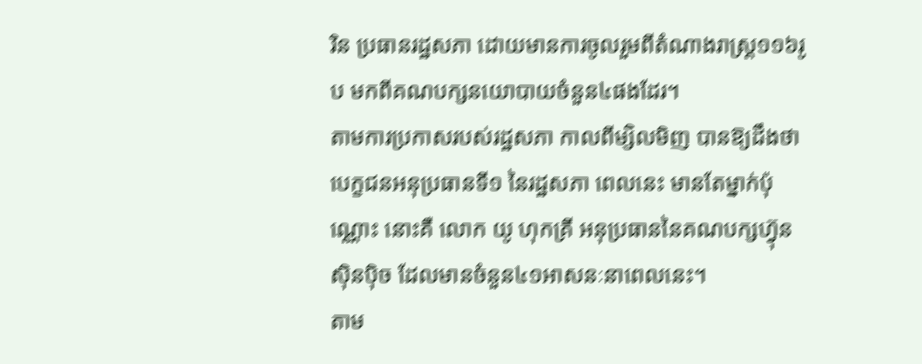រិន ប្រធានរដ្ឋសភា ដោយមានការចូលរួមពីតំណាងរាស្រ្ត១១៦រូប មកពីគណបក្សនយោបាយចំនួន៤ផងដែរ។
តាមការប្រកាសរបស់រដ្ឋសភា កាលពីម្សិលមិញ បានឱ្យដឹងថា បេក្ខជនអនុប្រធានទី១ នៃរដ្ឋសភា ពេលនេះ មានតែម្នាក់ប៉ុណ្ណោះ នោះគឺ លោក យូ ហុកគ្រី អនុប្រធាននៃគណបក្សហ៊្វុនស៊ិនប៉ិច ដែលមានចំនួន៤១អាសនៈនាពេលនេះ។
តាម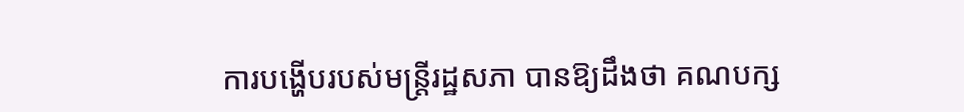ការបង្ហើបរបស់មន្រ្តីរដ្ឋសភា បានឱ្យដឹងថា គណបក្ស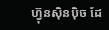ហ៊្វុនស៊ិនប៉ិច ដែ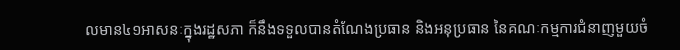លមាន៤១អាសនៈក្នុងរដ្ឋសភា ក៏នឹងទទួលបានតំណែងប្រធាន និងអនុប្រធាន នៃគណៈកម្មការជំនាញមួយចំ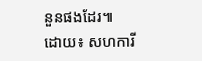នួនផងដែរ៕
ដោយ៖ សហការី